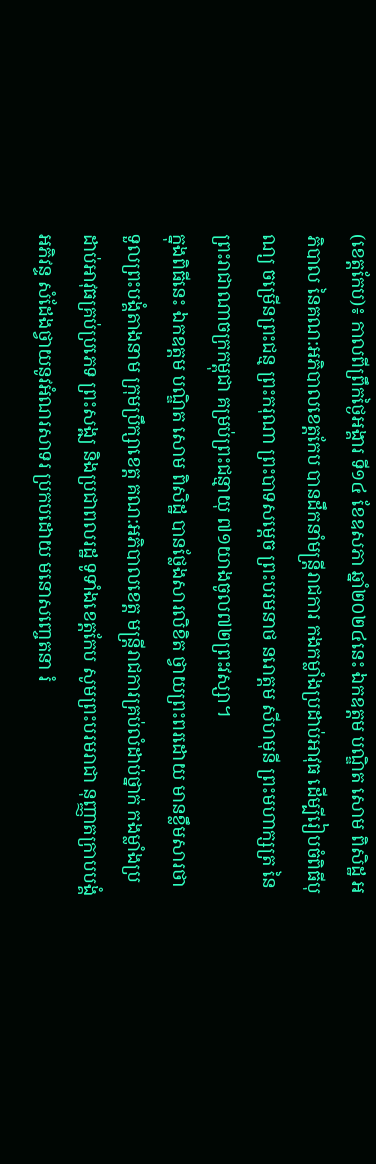(ខេត្តកែប)៖ កាលពីព្រឹកថ្ងៃអង្គារ ទី១៤ ខែឧសភា ឆ្នាំ២០២៤នេះ ឯកឧត្ដម បណ្ឌិត សោម ពិសិដ្ឋ អភិបាល នៃគណ:អភិបាលខេត្តកែប បានដឹកនាំមន្ត្រីរាជការ កងកម្លាំងប្រដាប់អាវុធ ដើម្បីរៀបចំពិធីបុណ្យ ចម្រើនព្រះជន្ម ព្រះករុណា ព្រះបាទសម្តេច ព្រះបរមនាថ នរោត្តម សីហមុនី ព្រះមហាក្សត្រ នៃព្រះរាជាណាចក្រកម្ពុជា គម្រប់ព្រះជន្មាយុ ៧១យាងចូល៧២ព្រះវស្សា។
ក្នុងពិធីនេះ ឯកឧត្ដម បណ្ឌិត សោម ពិសិដ្ឋ បានថ្លែងសារលិខិត ថ្វាយព្រះពរដោយ មានខ្លឹមសារថា ទួលព្រះបង្គំតាងនាម ក្រុមប្រឹក្សាខេត្ត គណ:អភិបាលខេត្ត មន្ត្រីរាជការគ្រប់លំដាប់ថ្នាក់ កងម្លាំងប្រដាប់អាវុធគ្រប់ប្រភេទ ព្រះសង្ឍ និងប្រជាពលរដ្ឋ ទូទាំងខេត្តកែប សូមព្រះបរមរាជា នុញ្ញាតក្រាបបង្គំអភិវន្ទ សំដែងថ្វាយនូវអំណរសាទរ ប្រកបដោយ មនោសញ្ចេតនា រំ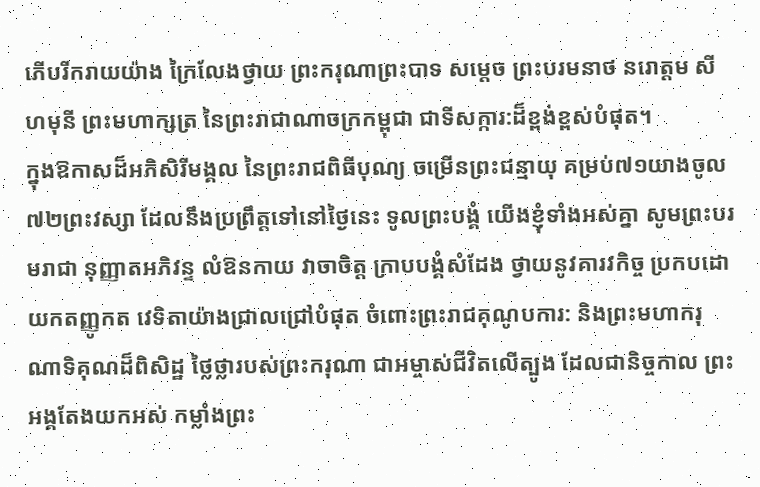ភើបរីករាយយ៉ាង ក្រៃលែងថ្វាយ ព្រះករុណាព្រះបាទ សម្តេច ព្រះបរមនាថ នរោត្តម សីហមុនី ព្រះមហាក្សត្រ នៃព្រះរាជាណាចក្រកម្ពុជា ជាទីសក្ការ:ដ៏ខ្ពង់ខ្ពស់បំផុត។
ក្នុងឱកាសដ៏អភិសិរីមង្គល នៃព្រះរាជពិធីបុណ្យ ចម្រើនព្រះជន្មាយុ គម្រប់៧១យាងចូល៧២ព្រះវស្សា ដែលនឹងប្រព្រឹត្តទៅនៅថ្ងៃនេះ ទូលព្រះបង្គំ យើងខ្ញុំទាំងអស់គ្នា សូមព្រះបរមរាជា នុញ្ញាតអភិវន្ទ លំឱនកាយ វាចាចិត្ត ក្រាបបង្គំសំដែង ថ្វាយនូវគារវកិច្ច ប្រកបដោយកតញ្ញូកត វេទិតាយ៉ាងជ្រាលជ្រៅបំផុត ចំពោះព្រះរាជគុណូបការ: និងព្រះមហាករុណាទិគុណដ៏ពិសិដ្ឋ ថ្លៃថ្លារបស់ព្រះករុណា ជាអម្ចាស់ជីវិតលើត្បូង ដែលជានិច្ចកាល ព្រះអង្គតែងយកអស់ កម្លាំងព្រះ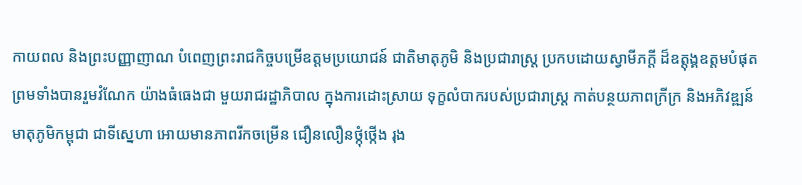កាយពល និងព្រះបញ្ញាញាណ បំពេញព្រះរាជកិច្ចបម្រើឧត្តមប្រយោជន៍ ជាតិមាតុភូមិ និងប្រជារាស្ត្រ ប្រកបដោយស្វាមីភក្តី ដ៏ឧត្តុង្គឧត្តមបំផុត ព្រមទាំងបានរួមវំណែក យ៉ាងធំធេងជា មួយរាជរដ្ឋាភិបាល ក្នុងការដោះស្រាយ ទុក្ខលំបាករបស់ប្រជារាស្ត្រ កាត់បន្ថយភាពក្រីក្រ និងអភិវឌ្ឍន៍មាតុភូមិកម្ពុជា ជាទីស្នេហា អោយមានភាពរីកចម្រើន ជឿនលឿនថ្កុំថ្កើង រុង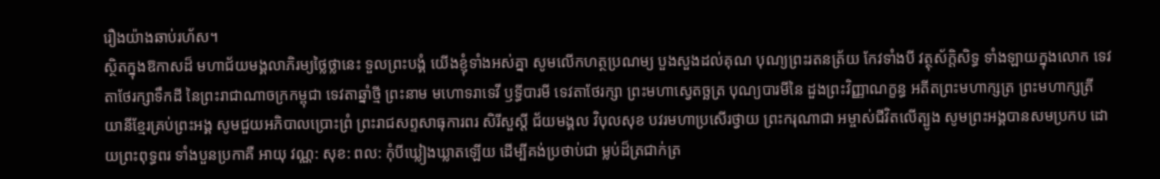រឿងយ៉ាងឆាប់រហ័ស។
ស្ថិតក្នុងឱកាសដ៏ មហាជ័យមង្គលាភិរម្យថ្លៃថ្លានេះ ទួលព្រះបង្គំ យើងខ្ញុំទាំងអស់គ្នា សូមលើកហត្ថប្រណម្យ បួងសួងដល់គុណ បុណ្យព្រះរតនត្រ័យ កែវទាំងបី វត្ថុស័ក្តិសិទ្ធ ទាំងឡាយក្នុងលោក ទេវតាថែរក្សាទឹកដី នៃព្រះរាជាណាចក្រកម្ពុជា ទេវតាឆ្នាំថ្មី ព្រះនាម មហោទរាទេវី ឫទ្ធីបារមី ទេវតាថែរក្សា ព្រះមហាស្វេតច្ឆត្រ បុណ្យបារមីនៃ ដួងព្រះវិញ្ញាណក្ខន្ធ អតីតព្រះមហាក្សត្រ ព្រះមហាក្សត្រីយានីខ្មែរគ្រប់ព្រះអង្គ សូមជួយអភិបាលប្រោះព្រំ ព្រះរាជសព្ទសាធុការពរ សិរីសួស្តី ជ័យមង្គល វិបុលសុខ បវរមហាប្រសើរថ្វាយ ព្រះករុណាជា អម្ចាស់ជីវិតលើត្បូង សូមព្រះអង្គបានសមប្រកប ដោយព្រះពុទ្ធពរ ទាំងបួនប្រកាគឺ អាយុ វណ្ណ: សុខ: ពល: កុំបីឃ្លៀងឃ្លាតឡើយ ដើម្បីគង់ប្រថាប់ជា ម្លប់ដ៏ត្រជាក់ត្រ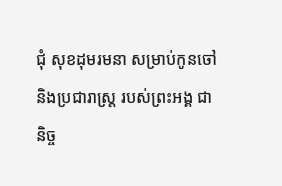ជុំ សុខដុមរមនា សម្រាប់កូនចៅ និងប្រជារាស្ត្រ របស់ព្រះអង្គ ជានិច្ច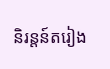និរន្តន៍តរៀង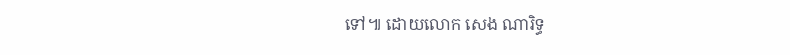ទៅ៕ ដោយលោក សេង ណារិទ្ធ